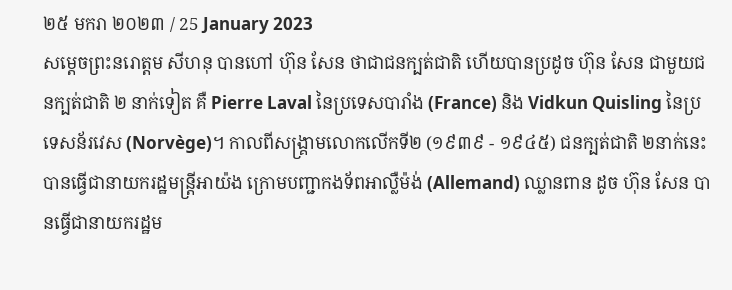២៥ មករា ២០២៣ / 25 January 2023
សម្តេចព្រះនរោត្តម សីហនុ បានហៅ ហ៊ុន សែន ថាជាជនក្បត់ជាតិ ហើយបានប្រដូច ហ៊ុន សែន ជាមួយជនក្បត់ជាតិ ២ នាក់ទៀត គឺ Pierre Laval នៃប្រទេសបារាំង (France) និង Vidkun Quisling នៃប្រទេសន័រវេស (Norvège)។ កាលពីសង្គ្រាមលោកលើកទី២ (១៩៣៩ - ១៩៤៥) ជនក្បត់ជាតិ ២នាក់នេះ បានធ្វើជានាយករដ្ឋមន្ត្រីអាយ៉ង ក្រោមបញ្ជាកងទ័ពអាល្លឺម៉ង់ (Allemand) ឈ្លានពាន ដូច ហ៊ុន សែន បានធ្វើជានាយករដ្ឋម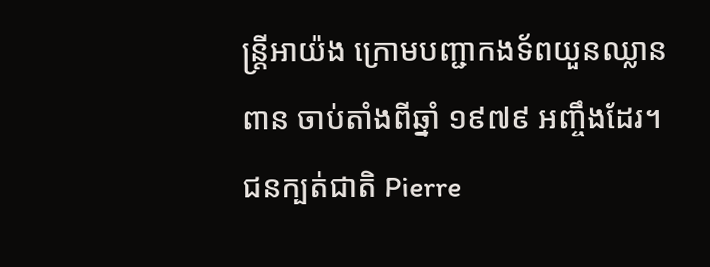ន្ត្រីអាយ៉ង ក្រោមបញ្ជាកងទ័ពយួនឈ្លានពាន ចាប់តាំងពីឆ្នាំ ១៩៧៩ អញ្ចឹងដែរ។ ជនក្បត់ជាតិ Pierre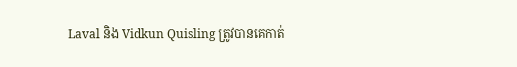Laval និង Vidkun Quisling ត្រូវបានគេកាត់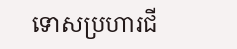ទោសប្រហារជី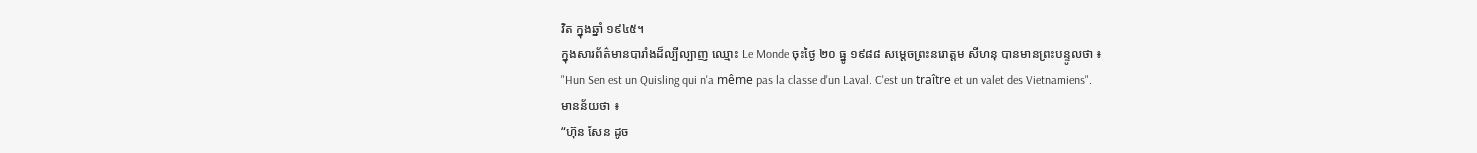វិត ក្នុងឆ្នាំ ១៩៤៥។
ក្នុងសារព័ត៌មានបារាំងដ៏ល្បីល្បាញ ឈ្មោះ Le Monde ចុះថ្ងៃ ២០ ធ្នូ ១៩៨៨ សម្តេចព្រះនរោត្តម សីហនុ បានមានព្រះបន្ទូលថា ៖
"Hun Sen est un Quisling qui n'a même pas la classe d'un Laval. C'est un traître et un valet des Vietnamiens".
មានន័យថា ៖
“ហ៊ុន សែន ដូច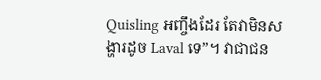Quisling អញ្ចឹងដែរ តែវាមិនសង្ហារដូច Laval ទេ”។ វាជាជន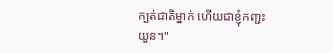ក្បត់ជាតិម្នាក់ ហើយជាខ្ញុំកញ្ជះយួន។"